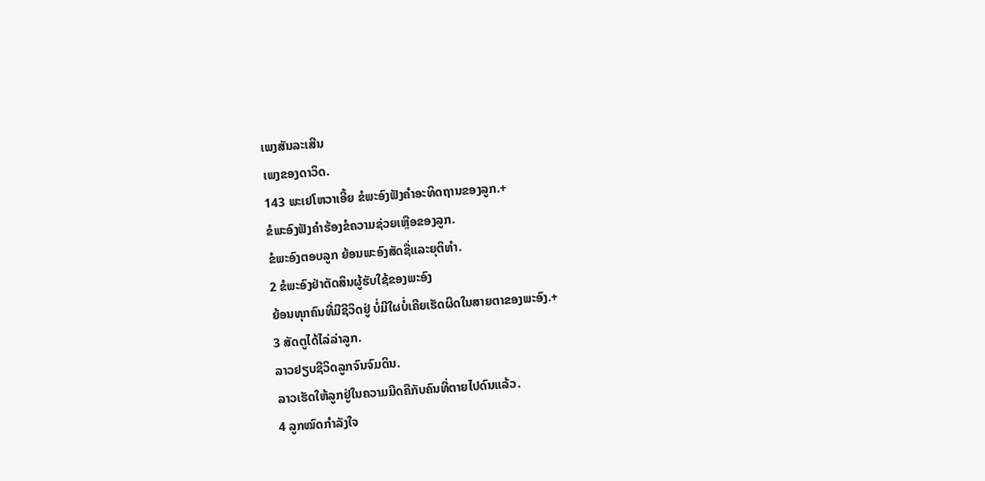ເພງສັນລະເສີນ
ເພງຂອງດາວິດ.
143 ພະເຢໂຫວາເອີ້ຍ ຂໍພະອົງຟັງຄຳອະທິດຖານຂອງລູກ.+
ຂໍພະອົງຟັງຄຳຮ້ອງຂໍຄວາມຊ່ວຍເຫຼືອຂອງລູກ.
ຂໍພະອົງຕອບລູກ ຍ້ອນພະອົງສັດຊື່ແລະຍຸຕິທຳ.
2 ຂໍພະອົງຢ່າຕັດສິນຜູ້ຮັບໃຊ້ຂອງພະອົງ
ຍ້ອນທຸກຄົນທີ່ມີຊີວິດຢູ່ ບໍ່ມີໃຜບໍ່ເຄີຍເຮັດຜິດໃນສາຍຕາຂອງພະອົງ.+
3 ສັດຕູໄດ້ໄລ່ລ່າລູກ.
ລາວຢຽບຊີວິດລູກຈົນຈົມດິນ.
ລາວເຮັດໃຫ້ລູກຢູ່ໃນຄວາມມືດຄືກັບຄົນທີ່ຕາຍໄປດົນແລ້ວ.
4 ລູກໝົດກຳລັງໃຈ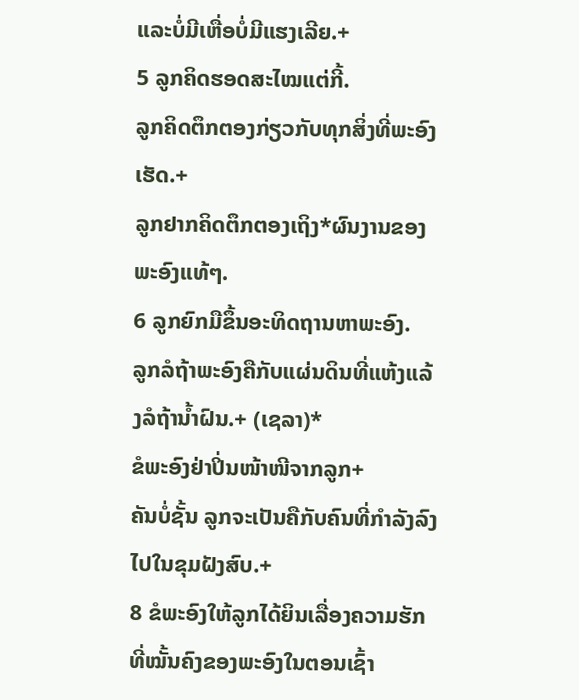ແລະບໍ່ມີເຫື່ອບໍ່ມີແຮງເລີຍ.+
5 ລູກຄິດຮອດສະໄໝແຕ່ກີ້.
ລູກຄິດຕຶກຕອງກ່ຽວກັບທຸກສິ່ງທີ່ພະອົງເຮັດ.+
ລູກຢາກຄິດຕຶກຕອງເຖິງ*ຜົນງານຂອງພະອົງແທ້ໆ.
6 ລູກຍົກມືຂຶ້ນອະທິດຖານຫາພະອົງ.
ລູກລໍຖ້າພະອົງຄືກັບແຜ່ນດິນທີ່ແຫ້ງແລ້ງລໍຖ້ານ້ຳຝົນ.+ (ເຊລາ)*
ຂໍພະອົງຢ່າປິ່ນໜ້າໜີຈາກລູກ+
ຄັນບໍ່ຊັ້ນ ລູກຈະເປັນຄືກັບຄົນທີ່ກຳລັງລົງໄປໃນຂຸມຝັງສົບ.+
8 ຂໍພະອົງໃຫ້ລູກໄດ້ຍິນເລື່ອງຄວາມຮັກທີ່ໝັ້ນຄົງຂອງພະອົງໃນຕອນເຊົ້າ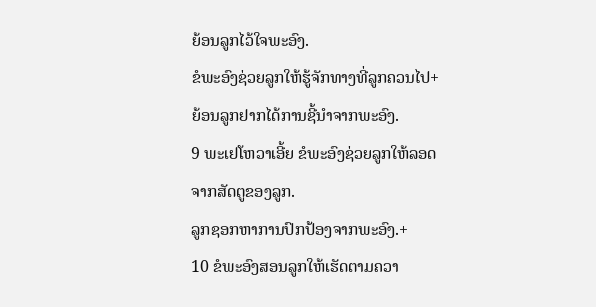ຍ້ອນລູກໄວ້ໃຈພະອົງ.
ຂໍພະອົງຊ່ວຍລູກໃຫ້ຮູ້ຈັກທາງທີ່ລູກຄວນໄປ+
ຍ້ອນລູກຢາກໄດ້ການຊີ້ນຳຈາກພະອົງ.
9 ພະເຢໂຫວາເອີ້ຍ ຂໍພະອົງຊ່ວຍລູກໃຫ້ລອດຈາກສັດຕູຂອງລູກ.
ລູກຊອກຫາການປົກປ້ອງຈາກພະອົງ.+
10 ຂໍພະອົງສອນລູກໃຫ້ເຮັດຕາມຄວາ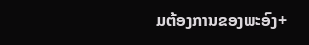ມຕ້ອງການຂອງພະອົງ+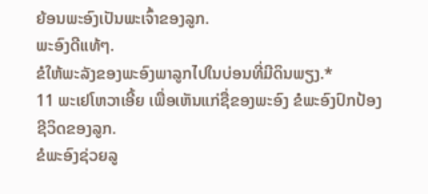ຍ້ອນພະອົງເປັນພະເຈົ້າຂອງລູກ.
ພະອົງດີແທ້ໆ.
ຂໍໃຫ້ພະລັງຂອງພະອົງພາລູກໄປໃນບ່ອນທີ່ມີດິນພຽງ.*
11 ພະເຢໂຫວາເອີ້ຍ ເພື່ອເຫັນແກ່ຊື່ຂອງພະອົງ ຂໍພະອົງປົກປ້ອງຊີວິດຂອງລູກ.
ຂໍພະອົງຊ່ວຍລູ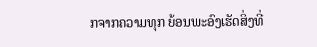ກຈາກຄວາມທຸກ ຍ້ອນພະອົງເຮັດສິ່ງທີ່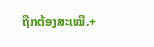ຖືກຕ້ອງສະເໝີ.+